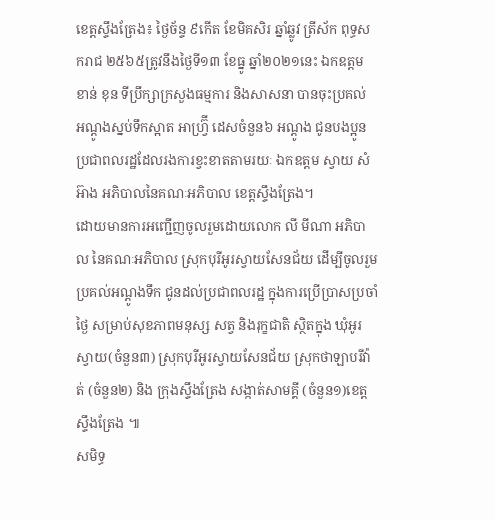ខេត្តស្ទឹងត្រែង៖ ថ្ងៃច័ន្ទ ៩កើត ខែមិគសិរ ឆ្នាំឆ្លូវ ត្រីស័ក ពុទ្ធសករាជ ២៥៦៥ត្រូវនឹងថ្ងៃទី១៣ ខែធ្នូ ឆ្នាំ២០២១នេះ ឯកឧត្តម ខាន់ ខុន ទីប្រឹក្សាក្រសួងធម្មការ និងសាសនា បានចុះប្រគល់ អណ្ដូងស្នប់ទឹកស្អាត អាហ្វ្រ៊ី ដេសចំនួន៦ អណ្ដូង ជូនបងប្អូនប្រជាពលរដ្ឋដែលរងការខ្វះខាតតាមរយៈ ឯកឧត្តម ស្វាយ សំអ៊ាង អភិបាលនៃគណៈអភិបាល ខេត្តស្ទឹងត្រែង។
ដោយមានការអញ្ជើញចូលរួមដោយលោក លី មីណា អភិបាល នៃគណៈអភិបាល ស្រុកបុរីអូរស្វាយសែនជ័យ ដើម្បីចូលរួមប្រគល់អណ្ដូងទឹក ជូនដល់ប្រជាពលរដ្ឋ ក្នុងការប្រើប្រាសប្រចាំថ្ងៃ សម្រាប់សុខភាពមនុស្ស សត្វ និងរុក្ខជាតិ ស្ថិតក្នុង ឃុំអូរស្វាយ(ចំនួន៣) ស្រុកបុរីអូរស្វាយសែនជ័យ ស្រុកថាឡាបរីវ៉ាត់ (ចំនួន២) និង ក្រុងស្ទឹងត្រែង សង្កាត់សាមគ្គី (ចំនួន១)ខេត្តស្ទឹងត្រែង ៕
សមិទ្ធ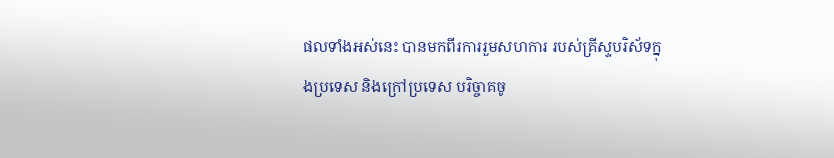ផលទាំងអស់នេះ បានមកពីរការរួមសហការ របស់គ្រីស្ទបរិស័ទក្នុងប្រទេស និងក្រៅប្រទេស បរិច្ចាគចូ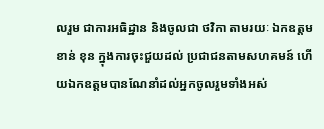លរួម ជាការអធិដ្ឋាន និងចូលជា ថវិកា តាមរយៈ ឯកឧត្តម ខាន់ ខុន ក្នុងការចុះជួយដល់ ប្រជាជនតាមសហគមន៍ ហើយឯកឧត្តមបានណែនាំដល់អ្នកចូលរួមទាំងអស់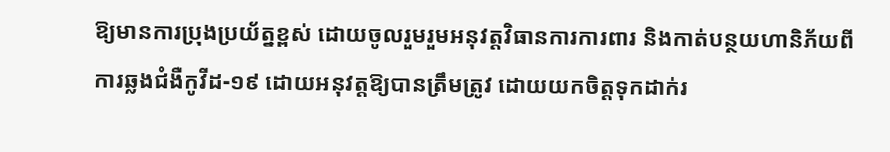ឱ្យមានការប្រុងប្រយ័ត្នខ្ពស់ ដោយចូលរួមរួមអនុវត្តវិធានការការពារ និងកាត់បន្ថយហានិភ័យពីការឆ្លងជំងឺកូវីដ-១៩ ដោយអនុវត្តឱ្យបានត្រឹមត្រូវ ដោយយកចិត្តទុកដាក់រ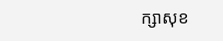ក្សាសុខ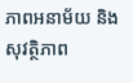ភាពអនាម័យ និងសុវត្ថិភាព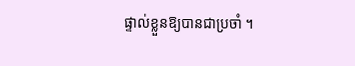ផ្ទាល់ខ្លួនឱ្យបានជាប្រចាំ ។